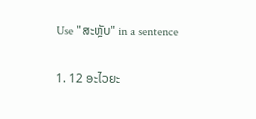Use "ສະຫຼັບ" in a sentence

1. 12 ອະໄວຍະ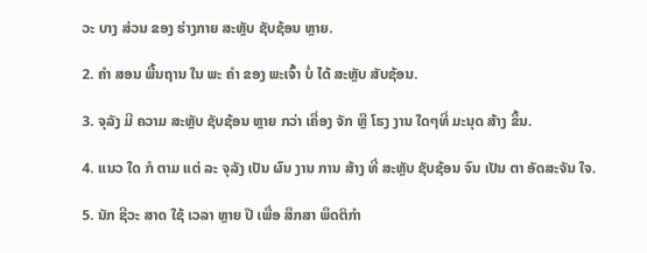ວະ ບາງ ສ່ວນ ຂອງ ຮ່າງກາຍ ສະຫຼັບ ຊັບຊ້ອນ ຫຼາຍ.

2. ຄໍາ ສອນ ພື້ນຖານ ໃນ ພະ ຄໍາ ຂອງ ພະເຈົ້າ ບໍ່ ໄດ້ ສະຫຼັບ ສັບຊ້ອນ.

3. ຈຸລັງ ມີ ຄວາມ ສະຫຼັບ ຊັບຊ້ອນ ຫຼາຍ ກວ່າ ເຄື່ອງ ຈັກ ຫຼື ໂຮງ ງານ ໃດໆທີ່ ມະນຸດ ສ້າງ ຂຶ້ນ.

4. ແນວ ໃດ ກໍ ຕາມ ແຕ່ ລະ ຈຸລັງ ເປັນ ຜົນ ງານ ການ ສ້າງ ທີ່ ສະຫຼັບ ຊັບຊ້ອນ ຈົນ ເປັນ ຕາ ອັດສະຈັນ ໃຈ.

5. ນັກ ຊີວະ ສາດ ໃຊ້ ເວລາ ຫຼາຍ ປີ ເພື່ອ ສຶກສາ ພຶດຕິກໍາ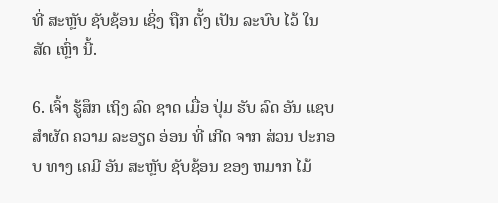ທີ່ ສະຫຼັບ ຊັບຊ້ອນ ເຊິ່ງ ຖືກ ຕັ້ງ ເປັນ ລະບົບ ໄວ້ ໃນ ສັດ ເຫຼົ່າ ນີ້.

6. ເຈົ້າ ຮູ້ສຶກ ເຖິງ ລົດ ຊາດ ເມື່ອ ປຸ່ມ ຮັບ ລົດ ອັນ ແຊບ ສໍາຜັດ ຄວາມ ລະອຽດ ອ່ອນ ທີ່ ເກີດ ຈາກ ສ່ວນ ປະກອບ ທາງ ເຄມີ ອັນ ສະຫຼັບ ຊັບຊ້ອນ ຂອງ ຫມາກ ໄມ້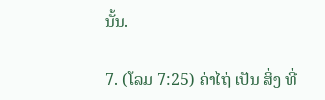ນັ້ນ.

7. (ໂລມ 7:25) ຄ່າໄຖ່ ເປັນ ສິ່ງ ທີ່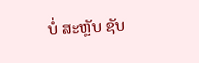ບໍ່ ສະຫຼັບ ຊັບ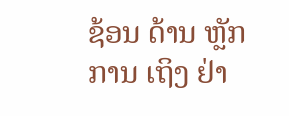ຊ້ອນ ດ້ານ ຫຼັກ ການ ເຖິງ ຢ່າ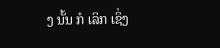ງ ນັ້ນ ກໍ ເລິກ ເຊິ່ງ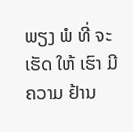ພຽງ ພໍ ທີ່ ຈະ ເຮັດ ໃຫ້ ເຮົາ ມີ ຄວາມ ຢ້ານ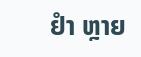ຢໍາ ຫຼາຍ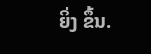ຍິ່ງ ຂຶ້ນ.